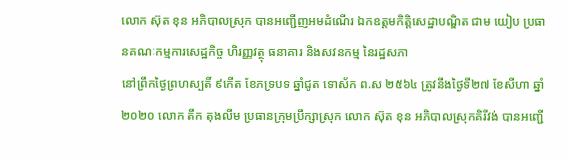លោក ស៊ុត ខុន អភិបាលស្រុក បានអញ្ជើញអមដំណើរ ឯកឧត្តមកិត្តិសេដ្ឋាបណ្ឌិត ជាម យៀប ប្រធានគណៈកម្មការសេដ្ឋកិច្ច ហិរញ្ញវត្ថុ ធនាគារ និងសវនកម្ម នៃរដ្ឋសភា
នៅព្រឹកថ្ងៃព្រហស្បតិ៍ ៩កេីត ខែភទ្របទ ឆ្នាំជូត ទោស័ក ព.ស ២៥៦៤ ត្រូវនឹងថ្ងៃទី២៧ ខែសីហា ឆ្នាំ២០២០ លោក តឹក តុងលីម ប្រធានក្រុមប្រឹក្សាស្រុក លោក ស៊ុត ខុន អភិបាលស្រុកគិរីវង់ បានអញ្ជើ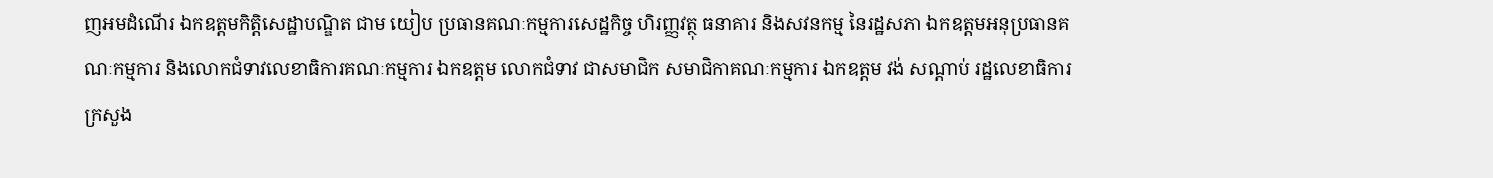ញអមដំណើរ ឯកឧត្តមកិត្តិសេដ្ឋាបណ្ឌិត ជាម យៀប ប្រធានគណៈកម្មការសេដ្ឋកិច្ច ហិរញ្ញវត្ថុ ធនាគារ និងសវនកម្ម នៃរដ្ឋសភា ឯកឧត្តមអនុប្រធានគណៈកម្មការ និងលោកជំទាវលេខាធិការគណៈកម្មការ ឯកឧត្តម លោកជំទាវ ជាសមាជិក សមាជិកាគណៈកម្មការ ឯកឧត្តម វង់ សណ្តាប់ រដ្ឋលេខាធិការក្រសួង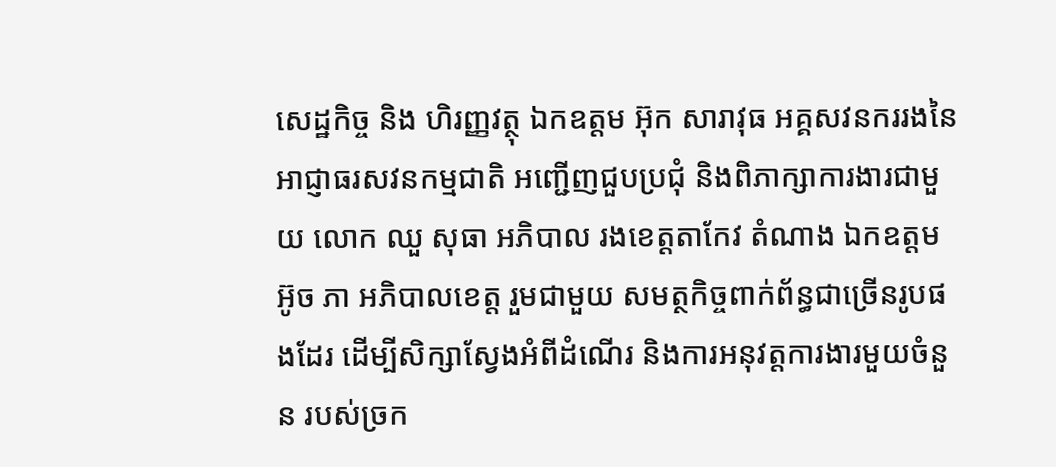សេដ្ឋកិច្ច និង ហិរញ្ញវត្ថុ ឯកឧត្តម អ៊ុក សារាវុធ អគ្គសវនកររងនៃអាជ្ញាធរសវនកម្មជាតិ អញ្ជើញជួបប្រជុំ និងពិភាក្សាការងារជាមួយ លោក ឈួ សុធា អភិបាល រងខេត្តតាកែវ តំណាង ឯកឧត្តម អ៊ូច ភា អភិបាលខេត្ត រួមជាមួយ សមត្ថកិច្ចពាក់ព័ន្ធជាច្រើនរូបផងដែរ ដើម្បីសិក្សាស្វែងអំពីដំណើរ និងការអនុវត្តការងារមួយចំនួន របស់ច្រក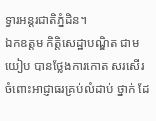ទ្វារអន្តរជាតិភ្នំដិន។
ឯកឧត្តម កិត្តិសេដ្ឋាបណ្ឌិត ជាម យៀប បានថ្លែងការកោត សរសើរចំពោះអាជ្ញាធរគ្រប់លំដាប់ ថ្នាក់ ដែ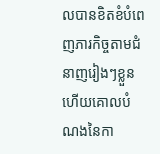លបានខិតខំបំពេញភារកិច្ចតាមជំនាញរៀងៗខ្លួន ហើយគោលបំណងនៃកា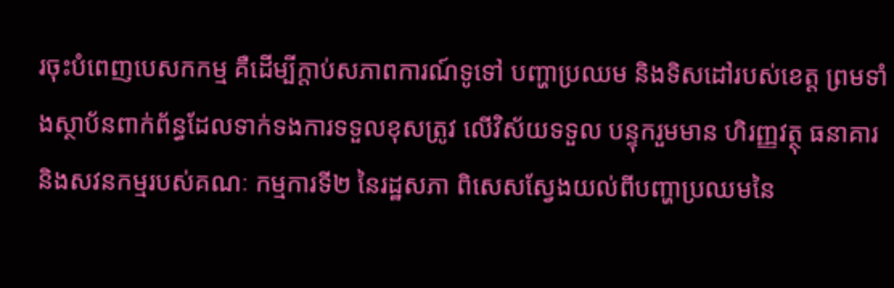រចុះបំពេញបេសកកម្ម គឺដើម្បីក្តាប់សភាពការណ៍ទូទៅ បញ្ហាប្រឈម និងទិសដៅរបស់ខេត្ត ព្រមទាំងស្ថាប័នពាក់ព័ន្ធដែលទាក់ទងការទទួលខុសត្រូវ លើវិស័យទទួល បន្ទុករួមមាន ហិរញ្ញវត្ថុ ធនាគារ និងសវនកម្មរបស់គណៈ កម្មការទី២ នៃរដ្ឋសភា ពិសេសស្វែងយល់ពីបញ្ហាប្រឈមនៃ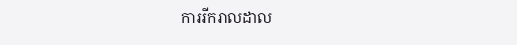ការរីករាលដាល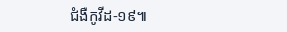ជំងឺកូវីដ-១៩៕